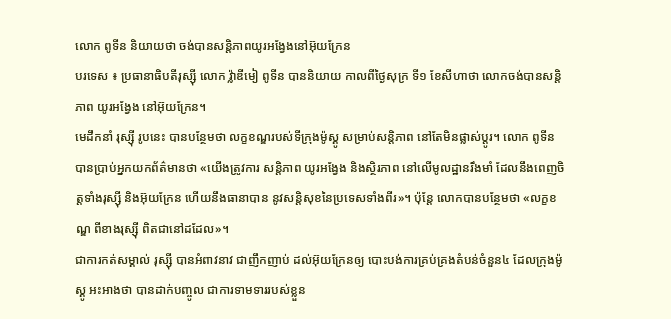លោក ពូទីន និយាយថា ចង់បានសន្តិភាពយូរអង្វែងនៅអ៊ុយក្រែន
បរទេស ៖ ប្រធានាធិបតីរុស្ស៊ី លោក វ្ល៉ាឌីមៀ ពូទីន បាននិយាយ កាលពីថ្ងៃសុក្រ ទី១ ខែសីហាថា លោកចង់បានសន្តិភាព យូរអង្វែង នៅអ៊ុយក្រែន។
មេដឹកនាំ រុស្ស៊ី រូបនេះ បានបន្ថែមថា លក្ខខណ្ឌរបស់ទីក្រុងម៉ូស្គូ សម្រាប់សន្តិភាព នៅតែមិនផ្លាស់ប្តូរ។ លោក ពូទីន បានប្រាប់អ្នកយកព័ត៌មានថា «យើងត្រូវការ សន្តិភាព យូរអង្វែង និងស្ថិរភាព នៅលើមូលដ្ឋានរឹងមាំ ដែលនឹងពេញចិត្តទាំងរុស្ស៊ី និងអ៊ុយក្រែន ហើយនឹងធានាបាន នូវសន្តិសុខនៃប្រទេសទាំងពីរ»។ ប៉ុន្តែ លោកបានបន្ថែមថា «លក្ខខណ្ឌ ពីខាងរុស្ស៊ី ពិតជានៅដដែល»។
ជាការកត់សម្គាល់ រុស្ស៊ី បានអំពាវនាវ ជាញឹកញាប់ ដល់អ៊ុយក្រែនឲ្យ បោះបង់ការគ្រប់គ្រងតំបន់ចំនួន៤ ដែលក្រុងម៉ូស្គូ អះអាងថា បានដាក់បញ្ចូល ជាការទាមទាររបស់ខ្លួន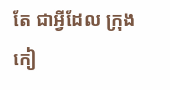តែ ជាអ្វីដែល ក្រុងកៀ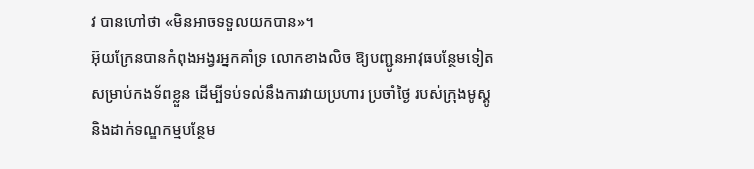វ បានហៅថា «មិនអាចទទួលយកបាន»។
អ៊ុយក្រែនបានកំពុងអង្វរអ្នកគាំទ្រ លោកខាងលិច ឱ្យបញ្ជូនអាវុធបន្ថែមទៀតសម្រាប់កងទ័ពខ្លួន ដើម្បីទប់ទល់នឹងការវាយប្រហារ ប្រចាំថ្ងៃ របស់ក្រុងមូស្គូ និងដាក់ទណ្ឌកម្មបន្ថែម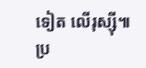ទៀត លើរុស្ស៊ី៕
ប្រ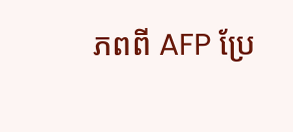ភពពី AFP ប្រែ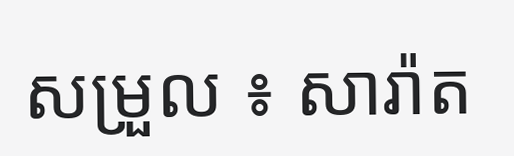សម្រួល ៖ សារ៉ាត